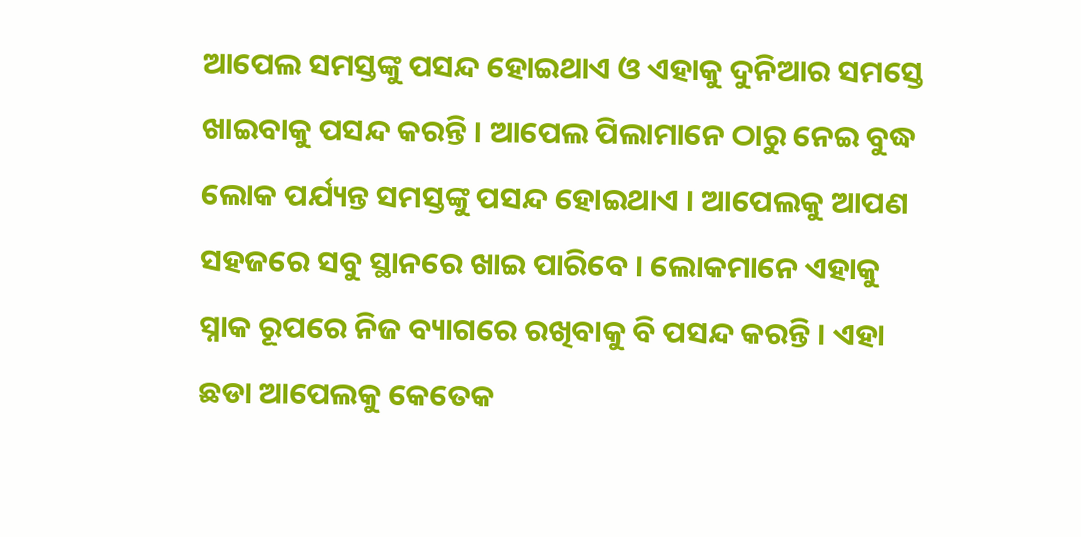ଆପେଲ ସମସ୍ତଙ୍କୁ ପସନ୍ଦ ହୋଇଥାଏ ଓ ଏହାକୁ ଦୁନିଆର ସମସ୍ତେ ଖାଇବାକୁ ପସନ୍ଦ କରନ୍ତି । ଆପେଲ ପିଲାମାନେ ଠାରୁ ନେଇ ବୁଦ୍ଧ ଲୋକ ପର୍ଯ୍ୟନ୍ତ ସମସ୍ତଙ୍କୁ ପସନ୍ଦ ହୋଇଥାଏ । ଆପେଲକୁ ଆପଣ ସହଜରେ ସବୁ ସ୍ଥାନରେ ଖାଇ ପାରିବେ । ଲୋକମାନେ ଏହାକୁ ସ୍ନାକ ରୂପରେ ନିଜ ବ୍ୟାଗରେ ରଖିବାକୁ ବି ପସନ୍ଦ କରନ୍ତି । ଏହା ଛଡା ଆପେଲକୁ କେତେକ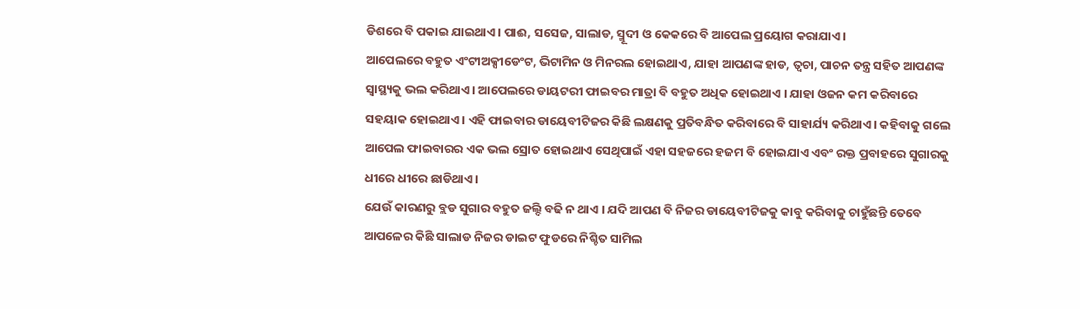ଡିଶରେ ବି ପକାଇ ଯାଇଥାଏ । ପାଈ, ସସେଜ, ସାଲାଡ, ସ୍ମୂଦୀ ଓ କେକରେ ବି ଆପେଲ ପ୍ରୟୋଗ କରାଯାଏ ।
ଆପେଲରେ ବହୁତ ଏଂଟୀଅକ୍ସୀଡେଂଟ, ଭିଟାମିନ ଓ ମିନରଲ ହୋଇଥାଏ, ଯାହା ଆପଣଙ୍କ ହାଡ, ତ୍ଵଚା, ପାଚନ ତନ୍ତ୍ର ସହିତ ଆପଣଙ୍କ ସ୍ୱାସ୍ଥ୍ୟକୁ ଭଲ କରିଥାଏ । ଆପେଲରେ ଡାୟଟରୀ ଫାଇବର ମାତ୍ରା ବି ବହୁତ ଅଧିକ ହୋଇଥାଏ । ଯାହା ଓଜନ କମ କରିବାରେ ସହୟାକ ହୋଇଥାଏ । ଏହି ଫାଇବାର ଡାୟେବୀଟିଜର କିଛି ଲକ୍ଷଣକୁ ପ୍ରତିବନ୍ଧିତ କରିବାରେ ବି ସାହାର୍ଯ୍ୟ କରିଥାଏ । କହିବାକୁ ଗଲେ ଆପେଲ ଫାଇବାରର ଏକ ଭଲ ସ୍ରୋତ ହୋଇଥାଏ ସେଥିପାଇଁ ଏହା ସହଜରେ ହଜମ ବି ହୋଇଯାଏ ଏବଂ ରକ୍ତ ପ୍ରବାହରେ ସୁଗାରକୁ ଧୀରେ ଧୀରେ ଛାଡିଥାଏ ।
ଯେଉଁ କାରଣରୁ ବ୍ଲଡ ସୁଗାର ବହୁତ ଜଲ୍ଦି ବଢି ନ ଥାଏ । ଯଦି ଆପଣ ବି ନିଜର ଡାୟେବୀଟିଜକୁ କାବୁ କରିବାକୁ ଚାହୁଁଛନ୍ତି ତେବେ ଆପଳେର କିଛି ସାଲାଡ ନିଜର ଡାଇଟ ଫୁଡରେ ନିଶ୍ଚିତ ସାମିଲ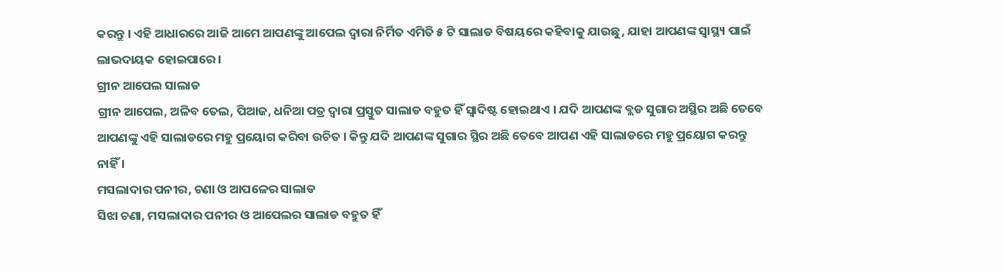କରନ୍ତୁ । ଏହି ଆଧାରରେ ଆଜି ଆମେ ଆପଣଙ୍କୁ ଆପେଲ ଦ୍ଵାରା ନିର୍ମିତ ଏମିତି ୫ ଟି ସାଲାଡ ବିଷୟରେ କହିବାକୁ ଯାଉଛୁ, ଯାହା ଆପଣଙ୍କ ସ୍ୱାସ୍ଥ୍ୟ ପାଇଁ ଲାଭଦାୟକ ହୋଇପାରେ ।
ଗ୍ରୀନ ଆପେଲ ସାଲାଡ
ଗ୍ରୀନ ଆପେଲ, ଅଳିବ ତେଲ, ପିଆଜ, ଧନିଆ ପତ୍ର ଦ୍ଵାରା ପ୍ରସ୍ତୁତ ସାଲାଡ ବହୁତ ହିଁ ସ୍ଵାଦିଷ୍ଟ ହୋଇଥାଏ । ଯଦି ଆପଣଙ୍କ ବ୍ଲଡ ସୁଗାର ଅସ୍ଥିର ଅଛି ତେବେ ଆପଣଙ୍କୁ ଏହି ସାଲାଡରେ ମହୁ ପ୍ରୟୋଗ କରିବା ଉଚିତ । କିନ୍ତୁ ଯଦି ଆପଣଙ୍କ ସୁଗାର ସ୍ଥିର ଅଛି ତେବେ ଆପଣ ଏହି ସାଲାଡରେ ମହୁ ପ୍ରୟୋଗ କରନ୍ତୁ ନାହିଁ ।
ମସଲାଦାର ପନୀର, ଚଣା ଓ ଆପଳେର ସାଲାଡ
ସିଝା ଚଣା, ମସଲାଦାର ପନୀର ଓ ଆପେଲର ସାଲାଡ ବହୁତ ହିଁ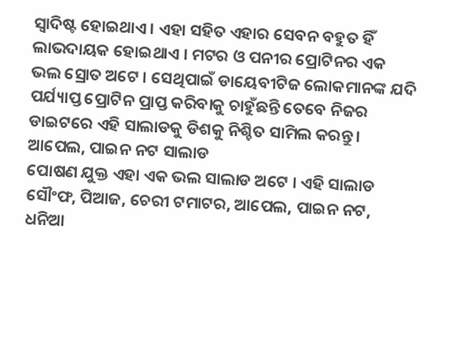ସ୍ଵାଦିଷ୍ଟ ହୋଇଥାଏ । ଏହା ସହିତ ଏହାର ସେବନ ବହୁତ ହିଁ ଲାଭଦାୟକ ହୋଇଥାଏ । ମଟର ଓ ପନୀର ପ୍ରୋଟିନର ଏକ ଭଲ ସ୍ରୋତ ଅଟେ । ସେଥିପାଇଁ ଡାୟେବୀଟିଜ ଲୋକମାନଙ୍କ ଯଦି ପର୍ଯ୍ୟାପ୍ତ ପ୍ରୋଟିନ ପ୍ରାପ୍ତ କରିବାକୁ ଚାହୁଁଛନ୍ତି ତେବେ ନିଜର ଡାଇଟରେ ଏହି ସାଲାଡକୁ ଡିଶକୁ ନିଶ୍ଚିତ ସାମିଲ କରନ୍ତୁ ।
ଆପେଲ, ପାଇନ ନଟ ସାଲାଡ
ପୋଷଣ ଯୁକ୍ତ ଏହା ଏକ ଭଲ ସାଲାଡ ଅଟେ । ଏହି ସାଲାଡ ସୌଂଫ, ପିଆଜ, ଚେରୀ ଟମାଟର, ଆପେଲ, ପାଇନ ନଟ, ଧନିଆ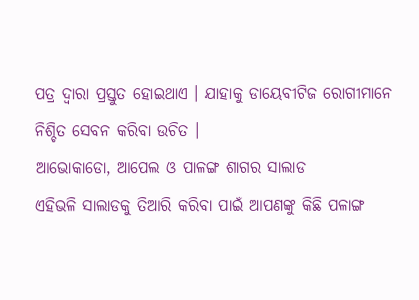ପତ୍ର ଦ୍ଵାରା ପ୍ରସ୍ତୁତ ହୋଇଥାଏ । ଯାହାକୁ ଡାୟେବୀଟିଜ ରୋଗୀମାନେ ନିଶ୍ଚିତ ସେବନ କରିବା ଉଚିତ ।
ଆଭୋକାଡୋ, ଆପେଲ ଓ ପାଳଙ୍ଗ ଶାଗର ସାଲାଡ
ଏହିଭଳି ସାଲାଡକୁ ତିଆରି କରିବା ପାଇଁ ଆପଣଙ୍କୁ କିଛି ପଳାଙ୍ଗ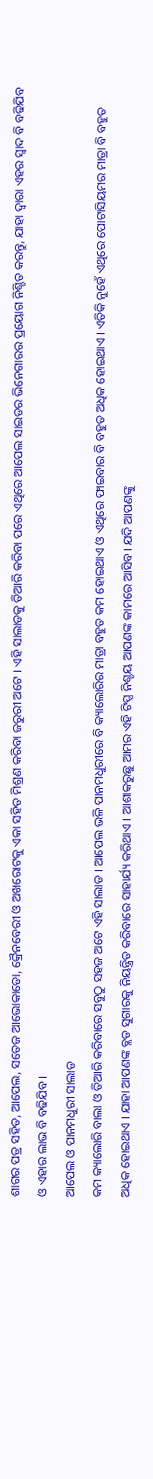ଶାଗର ପତ୍ର ସହିତ, ଆପେଲ, ସତେଜ ଆଭୋକାଡୋ, କ୍ରୈନବେରୀ ଓ ଅଖରୋଟକୁ ଏକା ସହିତ ମିଶ୍ରଣ କରିବା ଜରୁରୀ ଅଟେ । ଏହି ସାଲାଡକୁ ତିଆରି କରିବା ପରେ ଏଥିରେ ଆପେଲ ସାଇଡର ଭିନେଗାରର ପ୍ରୟୋଗ ନିଶ୍ଚିତ କରନ୍ତୁ, ଯାହା ଦ୍ଵାରା ଏହର ସ୍ଵାଦ ବି ବଢିଯିବ ଓ ଏହାର ଲାଭ ବି ବଢିଯିବ ।
ଆପେଲ ଓ ପାନମଧୁରୀ ସାଲାଡ
କମ କ୍ୟାଲୋରି ବାଲା ଓ ତିଆରି କରିବାରେ ସବୁଠୁ ସହଜ ଅଟେ ଏହି ସାଲାଡ । ଆପେଲ ଭଳି ପାନମଧୁରୀରେ ବି କ୍ୟାଲୋରିର ମାତ୍ରା ବହୁତ କମ ହୋଇଥାଏ ଓ ଏଥିରେ ଫାଇବାର ବି ବହୁତ ଅଧିକ ହୋଇଥାଏ । ଏତିକି ନୁହେଁ ଏଥିରେ ପୋଟାସିୟମର ମାତ୍ରା ବି ବହୁତ ଅଧିକ ହୋଇଥାଏ । ଯାହା ଆପଣଙ୍କ ବ୍ଲଡ ସୁଗାରକୁ ନିୟନ୍ତ୍ରିତ କରିବାରେ ସାହାର୍ଯ୍ୟ କରିଥାଏ । ଆଶାକରୁଛୁ ଆମର ଏହି ଟିପ୍ସ ନିଶ୍ଚୟ ଆପଣଙ୍କ କାମରେ ଆସିବ। ଯଦି ଆପଣଙ୍କୁ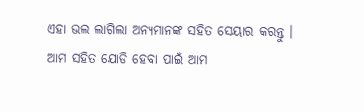ଏହା ଭଲ ଲାଗିଲା ଅନ୍ୟମାନଙ୍କ ସହିତ ସେୟାର କରନ୍ତୁ । ଆମ ସହିତ ଯୋଡି ହେବା ପାଇଁ ଆମ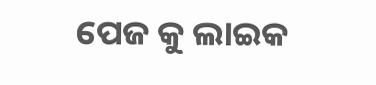ପେଜ କୁ ଲାଇକ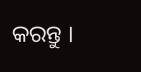କରନ୍ତୁ ।